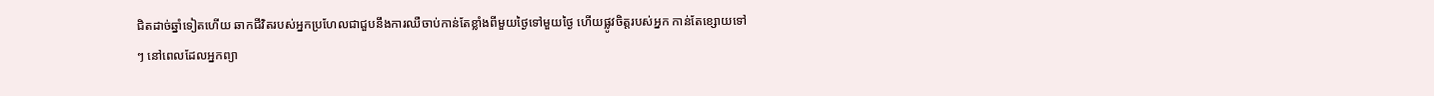ជិតដាច់ឆ្នាំទៀតហើយ ឆាកជីវិតរបស់អ្នកប្រហែលជាជួបនឹងការឈឺចាប់កាន់តែខ្លាំងពីមួយថ្ងៃទៅមួយថ្ងៃ ហើយផ្លូវចិត្តរបស់អ្នក កាន់តែខ្សោយទៅៗ នៅពេលដែលអ្នកព្យា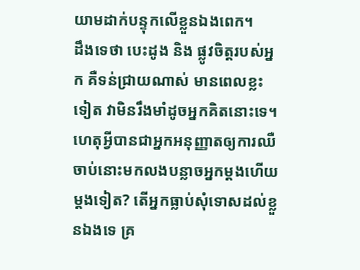យាមដាក់បន្ទុកលើខ្លួនឯងពេក។
ដឹងទេថា បេះដូង និង ផ្លូវចិត្តរបស់អ្នក គឺទន់ជ្រាយណាស់ មានពេលខ្លះទៀត វាមិនរឹងមាំដូចអ្នកគិតនោះទេ។ ហេតុអ្វីបានជាអ្នកអនុញ្ញាតឲ្យការឈឺចាប់នោះមកលងបន្លាចអ្នកម្តងហើយម្តងទៀត? តើអ្នកធ្លាប់សុំទោសដល់ខ្លួនឯងទេ គ្រ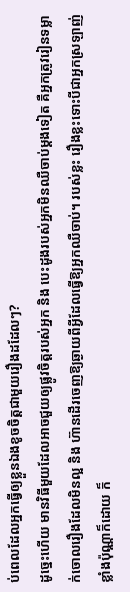ប់ពេលដែលអ្នកធ្វើឲ្យខ្លួនឯងខូចចិត្តជាមួយរឿងដដែលៗ?
ដូច្នេះហើយ មានវិធីមួយដែលអាចជួយឲ្យផ្លូវចិត្តរបស់អ្នក និង បេះដូងរបស់អ្នកមិនឈឺចាប់ម្តងទៀត គឺអ្នកត្រូវរៀនទម្លាក់ចោលរឿងដែលមិនល្អ និង ហ៊ានដើរចេញឱ្យឆ្ងាយពីអ្វីដែលធ្វើឱ្យអ្នកឈឺចាប់។ របស់ខ្លះ រឿងខ្លះទោះបីជាអ្នកស្រឡាញ់ខ្លាំងប៉ុណ្ណាក៏ដោយ ក៏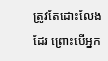ត្រូវតែដោះលែងដែរ ព្រោះបើអ្នក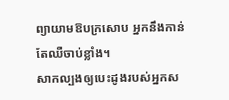ព្យាយាមឱបក្រសោប អ្នកនឹងកាន់តែឈឺចាប់ខ្លាំង។
សាកល្បងឲ្យបេះដូងរបស់អ្នកស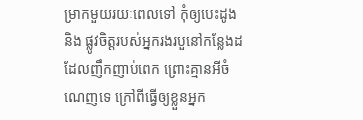ម្រាកមួយរយៈពេលទៅ កុំឲ្យបេះដូង និង ផ្លូវចិត្តរបស់អ្នករងរបួនៅកន្លែងដដែលញឹកញាប់ពេក ព្រោះគ្មានអីចំណេញទេ ក្រៅពីធ្វើឲ្យខ្លួនអ្នក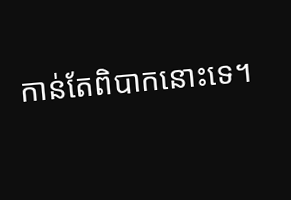កាន់តែពិបាកនោះទេ។